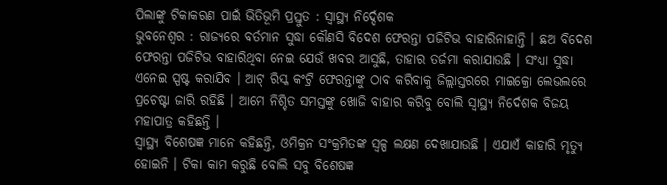ପିଲାଙ୍କୁ ଟିକାକରଣ ପାଇଁ ଭିତିଭୂମି ପ୍ରସ୍ତୁତ : ସ୍ୱାସ୍ଥ୍ୟ ନିର୍ଦ୍ଦେଶକ
ଭୁବନେଶ୍ୱର : ରାଜ୍ୟରେ ବର୍ତମାନ ସୁଦ୍ଧା କୌଣସି ବିଦେଶ ଫେରନ୍ତା ପଜିଟିଭ ବାହାରିନାହାନ୍ତି । ଛଅ ବିଦେଶ ଫେରନ୍ତା ପଜିଟିଭ ବାହାରିଥିବା ନେଇ ଯେଉଁ ଖବର ଆସୁଛି, ତାହାର ତର୍ଜମା କରାଯାଉଛି । ସଂଧ୍ୟା ସୁଦ୍ଧା ଏନେଇ ସ୍ପଷ୍ଟ କରାଯିବ । ଆଟ୍ ରିସ୍କ କଂଟ୍ରି ଫେରନ୍ତାଙ୍କୁ ଠାବ କରିବାକୁ ଜିଲ୍ଲାସ୍ତରରେ ମାଇକ୍ରୋ ଲେଭଲରେ ପ୍ରଚେଷ୍ଟା ଜାରି ରହିଛି । ଆମେ ନିଶ୍ଚିତ ସମସ୍ତଙ୍କୁ ଖୋଜି ବାହାର କରିବୁ ବୋଲି ସ୍ୱାସ୍ଥ୍ୟ ନିର୍ଦେଶକ ବିଜୟ ମହାପାତ୍ର କହିଛନ୍ତି ।
ସ୍ୱାସ୍ଥ୍ୟ ବିଶେଷଜ୍ଞ ମାନେ କହିଛନ୍ତି, ଓମିକ୍ରନ ସଂକ୍ରମିତଙ୍କ ସ୍ୱଳ୍ପ ଲକ୍ଷଣ ଦେଖାଯାଉଛି । ଏଯାଏଁ କାହାରି ମୃତ୍ୟୁ ହୋଇନି । ଟିକା କାମ କରୁଛି ବୋଲି ସବୁ ବିଶେଷଜ୍ଞ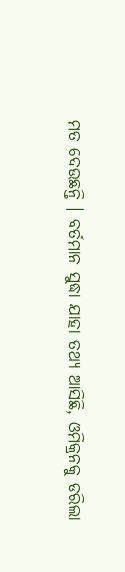ମତ ଦେଉଛନ୍ତି । ବର୍ତମାନ ସୁଦ୍ଧା ଯାହା ତଥ୍ୟ ଆସିଛି, ଓମିକ୍ରନକୁ ଡରିଲା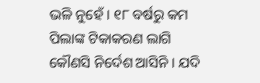ଭଳି ନୁହେଁ । ୧୮ ବର୍ଷରୁ କମ ପିଲାଙ୍କ ଟିକାକରଣ ଲାଗି କୌଣସି ନିର୍ଦେଶ ଆସିନି । ଯଦି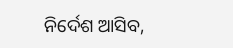ନିର୍ଦେଶ ଆସିବ,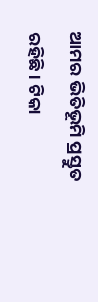ଆମର ଭିତିଭୂମି ପ୍ରସ୍ତୁତ ରହିଛି । ଟିକା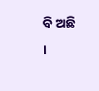ବି ଅଛି ।